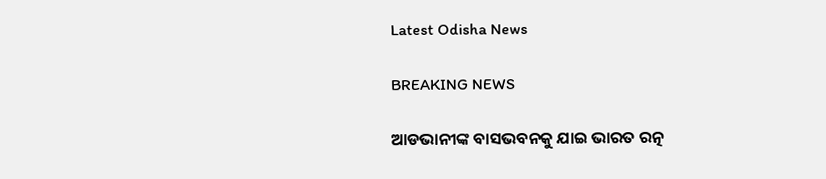Latest Odisha News

BREAKING NEWS

ଆଡଭାନୀଙ୍କ ବାସଭବନକୁ ଯାଇ ଭାରତ ରତ୍ନ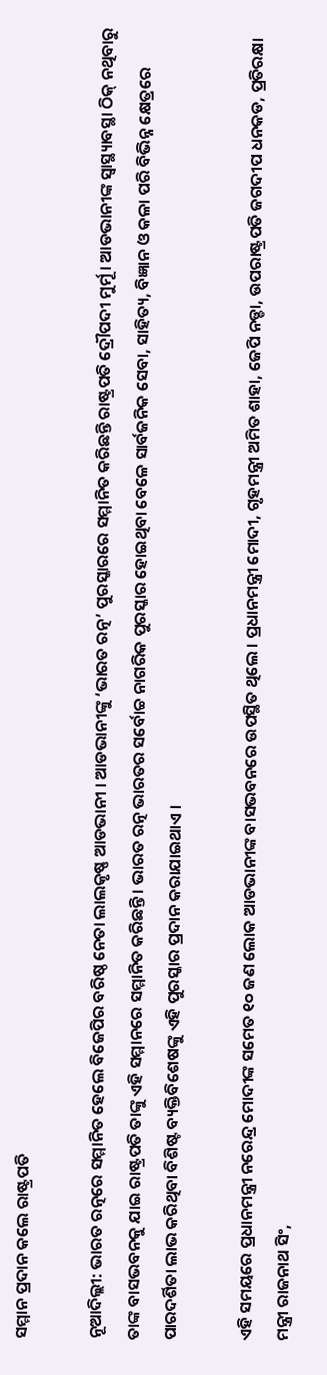ସମ୍ମାନ ପ୍ରଦାନ କଲେ ରାଷ୍ଟ୍ରପତି

ନୂଆଦିଲ୍ଲୀ: ଭାରତ ରତ୍ନରେ ସମ୍ମାନିତ ହେଲେ ବିଜେପିର ବରିଷ୍ଠ ନେତା ଲାଲକୃଷ୍ଣ ଆଡଭାନୀ । ଆଡଭାନୀଙ୍କୁ ‘ଭାରତ ରତ୍ନ’ ପୁରସ୍କାରରେ ସମ୍ମାନିତ କରିଛନ୍ତି ରାଷ୍ଟ୍ରପତି ଦ୍ରୌପଦୀ ମୁର୍ମୂ । ଆଡଭାନୀଙ୍କ ସ୍ୱାସ୍ଥ୍ୟାବସ୍ଥା ଠିକ୍ ନଥିବାରୁ ତାଙ୍କ ବାସଭବନକୁ ଯାଇ ରାଷ୍ଟ୍ରପତି ତାଙ୍କୁ ଏହି ସମ୍ମାନରେ ସମ୍ମାନିତ କରିଛନ୍ତି । ଭାରତ ରତ୍ନ ଭାରତର ସର୍ବୋଚ୍ଚ ନାଗରିକ ପୁରସ୍କାର ହୋଇଥିବା ବେଳେ ସାର୍ବଜନିକ ସେବା, ସାହିତ୍ୟ, ବିଜ୍ଞାନ ଓ କଳା ପରି ବିଭିନ୍ନ କ୍ଷେତ୍ରରେ ପାରଦର୍ଶିତା ଲାଭ କରିଥିବା ବିଶିଷ୍ଟ ବ୍ୟକ୍ତିବିଶେଷଙ୍କୁ ଏହି ପୁରସ୍କାର ପ୍ରଦାନ କରାଯାଇଥାଏ ।

ଏହି ସମୟରେ ପ୍ରଧାନମନ୍ତ୍ରୀ ନରେନ୍ଦ୍ର ମୋଦୀଙ୍କ ସମେତ ୧୦ ଜଣ ଲୋକ ଆଡଭାନୀଙ୍କ ବାସଭବନରେ ଉପସ୍ଥିତ ଥିଲେ । ପ୍ରଧାନମନ୍ତ୍ରୀ ମୋଦୀ, ଗୃହମନ୍ତ୍ରୀ ଅମିତ ଶାହା, ଜେପି ନଡ୍ଡା, ଉପରାଷ୍ଟ୍ରପତି ଜଗଦୀପ ଧନକଡ, ପ୍ରତିରକ୍ଷା ମନ୍ତ୍ରୀ ରାଜନାଥ ସିଂ,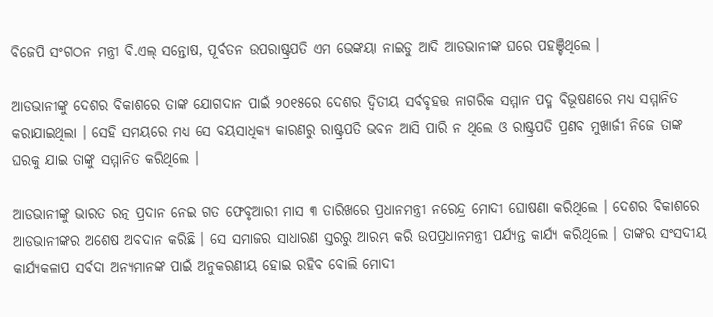ବିଜେପି ସଂଗଠନ ମନ୍ତ୍ରୀ ବି.ଏଲ୍ ସନ୍ତୋଷ, ପୂର୍ବତନ ଉପରାଷ୍ଟ୍ରପତି ଏମ ଭେଙ୍କୟା ନାଇଡୁ ଆଦି ଆଡଭାନୀଙ୍କ ଘରେ ପହଞ୍ଚିଥିଲେ ।

ଆଡଭାନୀଙ୍କୁ ଦେଶର ବିକାଶରେ ତାଙ୍କ ଯୋଗଦାନ ପାଇଁ ୨୦୧୫ରେ ଦେଶର ଦ୍ୱିତୀୟ ସର୍ବବୃହତ୍ତ ନାଗରିକ ସମ୍ମାନ ପଦ୍ମ ବିଭୂଷଣରେ ମଧ୍ୟ ସମ୍ମାନିତ କରାଯାଇଥିଲା । ସେହି ସମୟରେ ମଧ୍ୟ ସେ ବୟସାଧିକ୍ୟ କାରଣରୁ ରାଷ୍ଟ୍ରପତି ଭବନ ଆସି ପାରି ନ ଥିଲେ ଓ ରାଷ୍ଟ୍ରପତି ପ୍ରଣବ ମୁଖାର୍ଜୀ ନିଜେ ତାଙ୍କ ଘରକୁ ଯାଇ ତାଙ୍କୁ ସମ୍ମାନିତ କରିଥିଲେ ।

ଆଡଭାନୀଙ୍କୁ ଭାରତ ରତ୍ନ ପ୍ରଦାନ ନେଇ ଗତ ଫେବୃଆରୀ ମାସ ୩ ତାରିଖରେ ପ୍ରଧାନମନ୍ତ୍ରୀ ନରେନ୍ଦ୍ର ମୋଦୀ ଘୋଷଣା କରିଥିଲେ । ଦେଶର ବିକାଶରେ ଆଡଭାନୀଙ୍କର ଅଶେଷ ଅବଦାନ କରିଛି । ସେ ସମାଜର ସାଧାରଣ ସ୍ତରରୁ ଆରମ୍ଭ କରି ଉପପ୍ରଧାନମନ୍ତ୍ରୀ ପର୍ଯ୍ୟନ୍ତ କାର୍ଯ୍ୟ କରିଥିଲେ । ତାଙ୍କର ସଂସଦୀୟ କାର୍ଯ୍ୟକଳାପ ସର୍ବଦା ଅନ୍ୟମାନଙ୍କ ପାଇଁ ଅନୁକରଣୀୟ ହୋଇ ରହିବ ବୋଲି ମୋଦୀ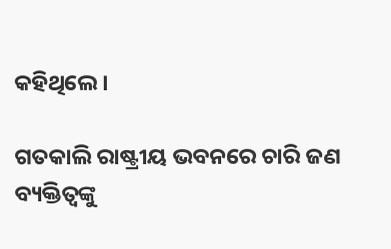କହିଥିଲେ ।

ଗତକାଲି ରାଷ୍ଟ୍ରୀୟ ଭବନରେ ଚାରି ଜଣ ବ୍ୟକ୍ତିତ୍ୱଙ୍କୁ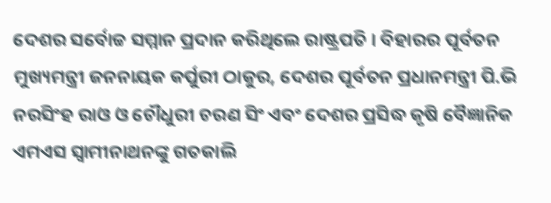ଦେଶର ସର୍ବୋଚ୍ଚ ସମ୍ମାନ ପ୍ରଦାନ କରିଥିଲେ ରାଷ୍ଟ୍ରପତି । ବିହାରର ପୂର୍ବତନ ମୁଖ୍ୟମନ୍ତ୍ରୀ ଜନନାୟକ କର୍ପୁରୀ ଠାକୁର, ଦେଶର ପୂର୍ବତନ ପ୍ରଧାନମନ୍ତ୍ରୀ ପି.ଭି ନରସିଂହ ରାଓ ଓ ଚୌଧୁରୀ ଚରଣ ସିଂ ଏବଂ ଦେଶର ପ୍ରସିଦ୍ଧ କୃଷି ବୈଜ୍ଞାନିକ ଏମଏସ ସ୍ଵାମୀନାଥନଙ୍କୁ ଗତକାଲି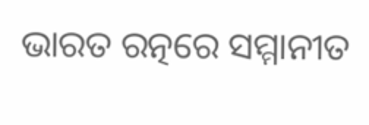ଭାରତ ରତ୍ନରେ ସମ୍ମାନୀତ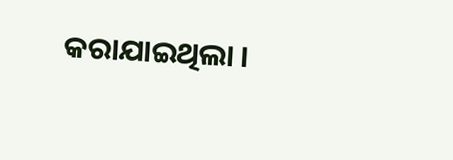କରାଯାଇଥିଲା ।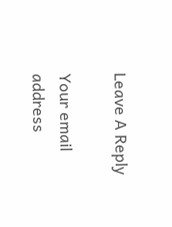Leave A Reply

Your email address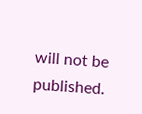will not be published.